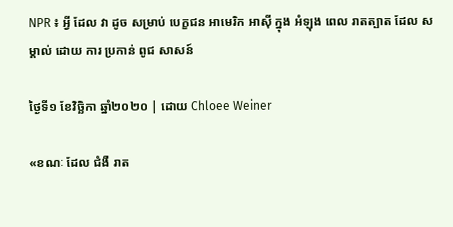NPR ៖ អ្វី ដែល វា ដូច សម្រាប់ បេក្ខជន អាមេរិក អាស៊ី ក្នុង អំឡុង ពេល រាតត្បាត ដែល សម្គាល់ ដោយ ការ ប្រកាន់ ពូជ សាសន៍

ថ្ងៃទី១ ខែវិច្ឆិកា ឆ្នាំ២០២០ | ដោយ Chloee Weiner

«ខណៈ ដែល ជំងឺ រាត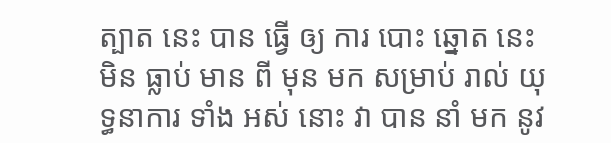ត្បាត នេះ បាន ធ្វើ ឲ្យ ការ បោះ ឆ្នោត នេះ មិន ធ្លាប់ មាន ពី មុន មក សម្រាប់ រាល់ យុទ្ធនាការ ទាំង អស់ នោះ វា បាន នាំ មក នូវ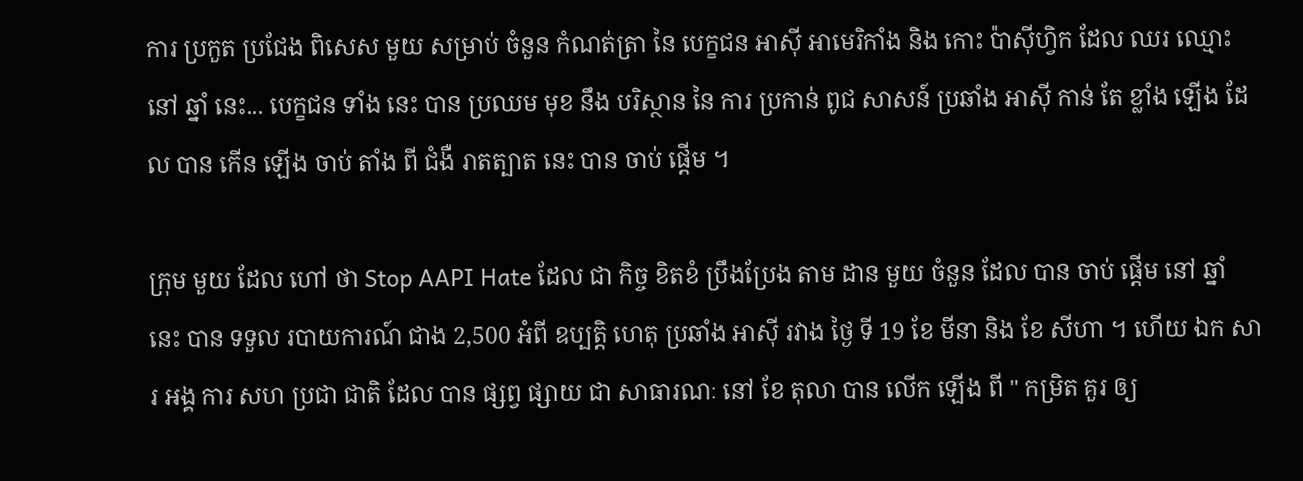ការ ប្រកួត ប្រជែង ពិសេស មួយ សម្រាប់ ចំនួន កំណត់ត្រា នៃ បេក្ខជន អាស៊ី អាមេរិកាំង និង កោះ ប៉ាស៊ីហ្វិក ដែល ឈរ ឈ្មោះ នៅ ឆ្នាំ នេះ... បេក្ខជន ទាំង នេះ បាន ប្រឈម មុខ នឹង បរិស្ថាន នៃ ការ ប្រកាន់ ពូជ សាសន៍ ប្រឆាំង អាស៊ី កាន់ តែ ខ្លាំង ឡើង ដែល បាន កើន ឡើង ចាប់ តាំង ពី ជំងឺ រាតត្បាត នេះ បាន ចាប់ ផ្តើម ។

ក្រុម មួយ ដែល ហៅ ថា Stop AAPI Hate ដែល ជា កិច្ច ខិតខំ ប្រឹងប្រែង តាម ដាន មួយ ចំនួន ដែល បាន ចាប់ ផ្តើម នៅ ឆ្នាំ នេះ បាន ទទួល របាយការណ៍ ជាង 2,500 អំពី ឧប្បត្តិ ហេតុ ប្រឆាំង អាស៊ី រវាង ថ្ងៃ ទី 19 ខែ មីនា និង ខែ សីហា ។ ហើយ ឯក សារ អង្គ ការ សហ ប្រជា ជាតិ ដែល បាន ផ្សព្វ ផ្សាយ ជា សាធារណៈ នៅ ខែ តុលា បាន លើក ឡើង ពី " កម្រិត គួរ ឲ្យ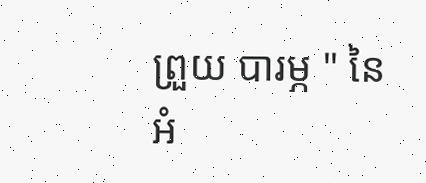ព្រួយ បារម្ភ " នៃ អំ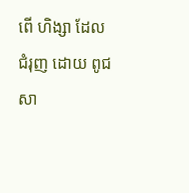ពើ ហិង្សា ដែល ជំរុញ ដោយ ពូជ សា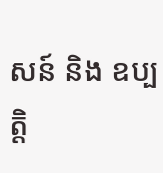សន៍ និង ឧប្បត្តិ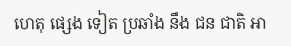ហេតុ ផ្សេង ទៀត ប្រឆាំង នឹង ជន ជាតិ អា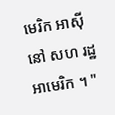មេរិក អាស៊ី នៅ សហ រដ្ឋ អាមេរិក ។ "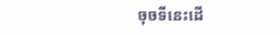ចុចទីនេះដើ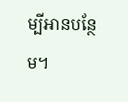ម្បីអានបន្ថែម។